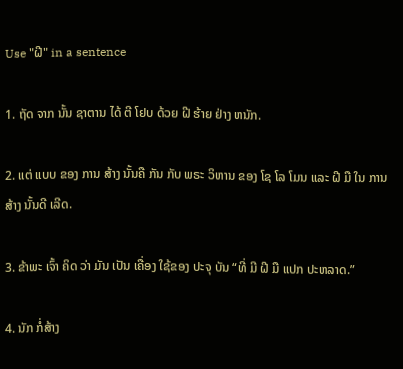Use "ຝີ" in a sentence

1. ຖັດ ຈາກ ນັ້ນ ຊາຕານ ໄດ້ ຕີ ໂຢບ ດ້ວຍ ຝີ ຮ້າຍ ຢ່າງ ຫນັກ.

2. ແຕ່ ແບບ ຂອງ ການ ສ້າງ ນັ້ນຄື ກັນ ກັບ ພຣະ ວິຫານ ຂອງ ໂຊ ໂລ ໂມນ ແລະ ຝີ ມື ໃນ ການ ສ້າງ ນັ້ນດີ ເລີດ.

3. ຂ້າພະ ເຈົ້າ ຄິດ ວ່າ ມັນ ເປັນ ເຄື່ອງ ໃຊ້ຂອງ ປະຈຸ ບັນ “ທີ່ ມີ ຝີ ມື ແປກ ປະຫລາດ.”

4. ນັກ ກໍ່ສ້າງ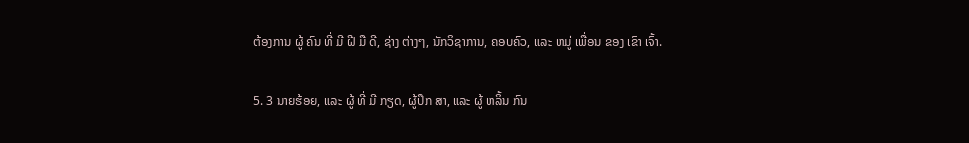ຕ້ອງການ ຜູ້ ຄົນ ທີ່ ມີ ຝີ ມື ດີ, ຊ່າງ ຕ່າງໆ, ນັກວິຊາການ, ຄອບຄົວ, ແລະ ຫມູ່ ເພື່ອນ ຂອງ ເຂົາ ເຈົ້າ.

5. 3 ນາຍຮ້ອຍ, ແລະ ຜູ້ ທີ່ ມີ ກຽດ, ຜູ້ປຶກ ສາ, ແລະ ຜູ້ ຫລິ້ນ ກົນ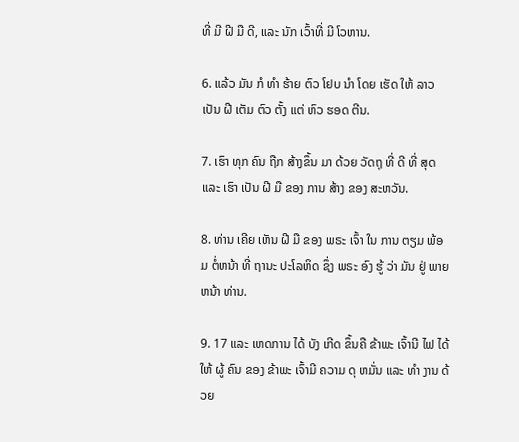ທີ່ ມີ ຝີ ມື ດີ, ແລະ ນັກ ເວົ້າທີ່ ມີ ໂວຫານ.

6. ແລ້ວ ມັນ ກໍ ທໍາ ຮ້າຍ ຕົວ ໂຢບ ນໍາ ໂດຍ ເຮັດ ໃຫ້ ລາວ ເປັນ ຝີ ເຕັມ ຕົວ ຕັ້ງ ແຕ່ ຫົວ ຮອດ ຕີນ.

7. ເຮົາ ທຸກ ຄົນ ຖືກ ສ້າງຂຶ້ນ ມາ ດ້ວຍ ວັດຖຸ ທີ່ ດີ ທີ່ ສຸດ ແລະ ເຮົາ ເປັນ ຝີ ມື ຂອງ ການ ສ້າງ ຂອງ ສະຫວັນ.

8. ທ່ານ ເຄີຍ ເຫັນ ຝີ ມື ຂອງ ພຣະ ເຈົ້າ ໃນ ການ ຕຽມ ພ້ອມ ຕໍ່ຫນ້າ ທີ່ ຖານະ ປະໂລຫິດ ຊຶ່ງ ພຣະ ອົງ ຮູ້ ວ່າ ມັນ ຢູ່ ພາຍ ຫນ້າ ທ່ານ.

9. 17 ແລະ ເຫດການ ໄດ້ ບັງ ເກີດ ຂຶ້ນຄື ຂ້າພະ ເຈົ້ານີ ໄຟ ໄດ້ ໃຫ້ ຜູ້ ຄົນ ຂອງ ຂ້າພະ ເຈົ້າມີ ຄວາມ ດຸ ຫມັ່ນ ແລະ ທໍາ ງານ ດ້ວຍ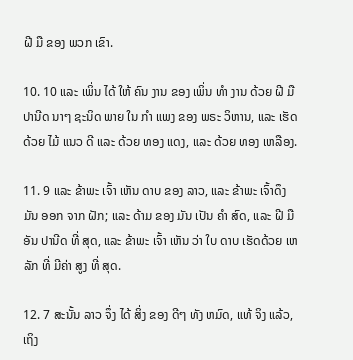ຝີ ມື ຂອງ ພວກ ເຂົາ.

10. 10 ແລະ ເພິ່ນ ໄດ້ ໃຫ້ ຄົນ ງານ ຂອງ ເພິ່ນ ທໍາ ງານ ດ້ວຍ ຝີ ມື ປານີດ ນາໆ ຊະນິດ ພາຍ ໃນ ກໍາ ແພງ ຂອງ ພຣະ ວິຫານ, ແລະ ເຮັດ ດ້ວຍ ໄມ້ ແນວ ດີ ແລະ ດ້ວຍ ທອງ ແດງ, ແລະ ດ້ວຍ ທອງ ເຫລືອງ.

11. 9 ແລະ ຂ້າພະ ເຈົ້າ ເຫັນ ດາບ ຂອງ ລາວ, ແລະ ຂ້າພະ ເຈົ້າດຶງ ມັນ ອອກ ຈາກ ຝັກ; ແລະ ດ້າມ ຂອງ ມັນ ເປັນ ຄໍາ ສົດ, ແລະ ຝີ ມື ອັນ ປານີດ ທີ່ ສຸດ, ແລະ ຂ້າພະ ເຈົ້າ ເຫັນ ວ່າ ໃບ ດາບ ເຮັດດ້ວຍ ເຫລັກ ທີ່ ມີຄ່າ ສູງ ທີ່ ສຸດ.

12. 7 ສະນັ້ນ ລາວ ຈຶ່ງ ໄດ້ ສິ່ງ ຂອງ ດີໆ ທັງ ຫມົດ, ແທ້ ຈິງ ແລ້ວ, ເຖິງ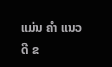ແມ່ນ ຄໍາ ແນວ ດີ ຂ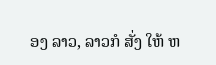ອງ ລາວ, ລາວກໍ ສັ່ງ ໃຫ້ ຫ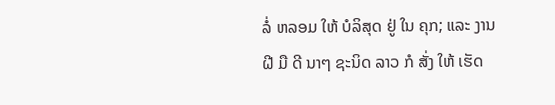ລໍ່ ຫລອມ ໃຫ້ ບໍລິສຸດ ຢູ່ ໃນ ຄຸກ; ແລະ ງານ ຝີ ມື ດີ ນາໆ ຊະນິດ ລາວ ກໍ ສັ່ງ ໃຫ້ ເຮັດ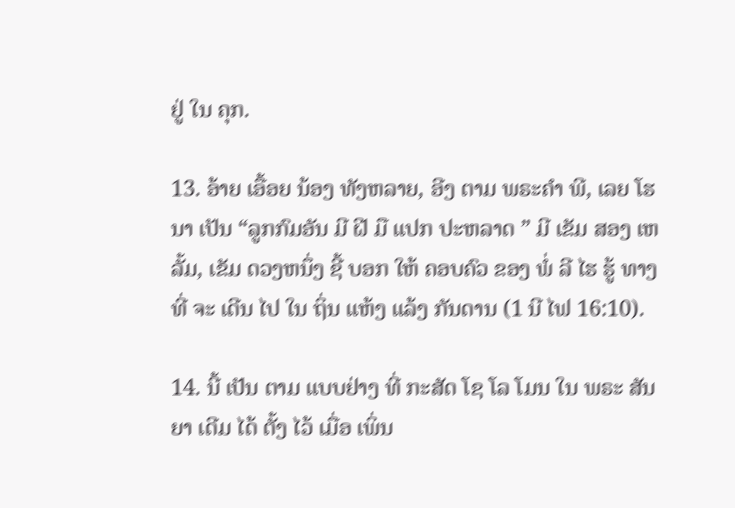ຢູ່ ໃນ ຄຸກ.

13. ອ້າຍ ເອື້ອຍ ນ້ອງ ທັງຫລາຍ, ອີງ ຕາມ ພຣະຄໍາ ພີ, ເລຍ ໂຮ ນາ ເປັນ “ລູກກົມອັນ ມີ ຝີ ມື ແປກ ປະຫລາດ ” ມີ ເຂັມ ສອງ ເຫລັ້ມ, ເຂັມ ດວງຫນຶ່ງ ຊີ້ ບອກ ໃຫ້ ຄອບຄົວ ຂອງ ພໍ່ ລີ ໄຮ ຮູ້ ທາງ ທີ່ ຈະ ເດີນ ໄປ ໃນ ຖິ່ນ ແຫ້ງ ແລ້ງ ກັນດານ (1 ນີ ໄຟ 16:10).

14. ນີ້ ເປັນ ຕາມ ແບບຢ່າງ ທີ່ ກະສັດ ໂຊ ໂລ ໂມນ ໃນ ພຣະ ສັນຍາ ເດີມ ໄດ້ ຕັ້ງ ໄວ້ ເມື່ອ ເພິ່ນ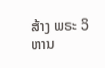ສ້າງ ພຣະ ວິຫານ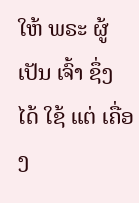ໃຫ້ ພຣະ ຜູ້ ເປັນ ເຈົ້າ ຊຶ່ງ ໄດ້ ໃຊ້ ແຕ່ ເຄື່ອງ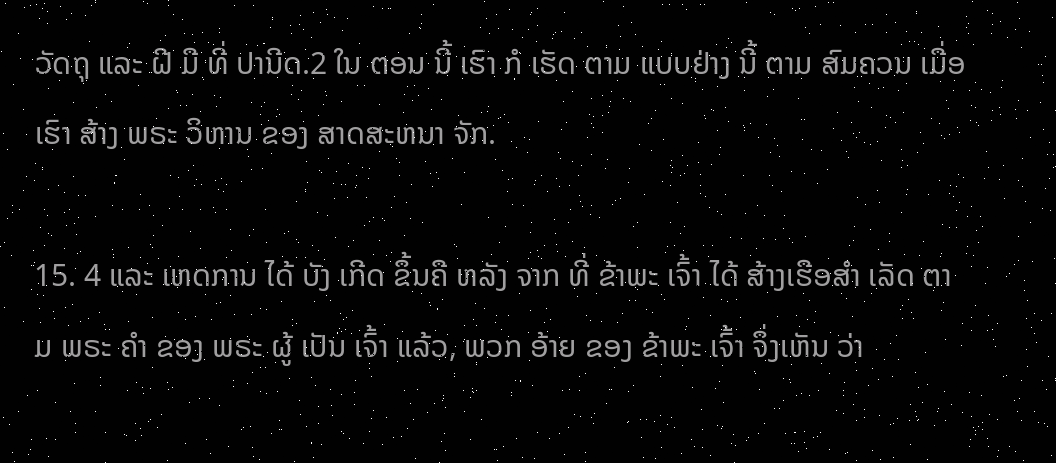ວັດຖຸ ແລະ ຝີ ມື ທີ່ ປານີດ.2 ໃນ ຕອນ ນີ້ ເຮົາ ກໍ ເຮັດ ຕາມ ແບບຢ່າງ ນີ້ ຕາມ ສົມຄວນ ເມື່ອ ເຮົາ ສ້າງ ພຣະ ວິຫານ ຂອງ ສາດສະຫນາ ຈັກ.

15. 4 ແລະ ເຫດການ ໄດ້ ບັງ ເກີດ ຂຶ້ນຄື ຫລັງ ຈາກ ທີ່ ຂ້າພະ ເຈົ້າ ໄດ້ ສ້າງເຮືອສໍາ ເລັດ ຕາມ ພຣະ ຄໍາ ຂອງ ພຣະ ຜູ້ ເປັນ ເຈົ້າ ແລ້ວ, ພວກ ອ້າຍ ຂອງ ຂ້າພະ ເຈົ້າ ຈຶ່ງເຫັນ ວ່າ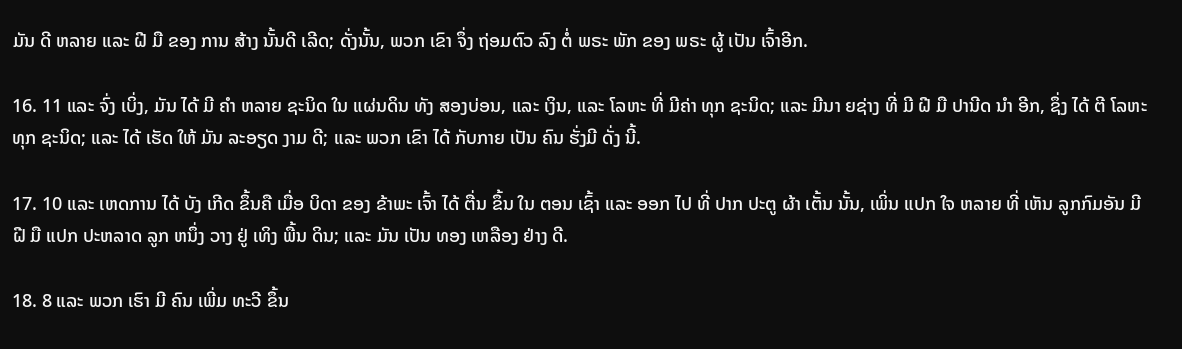ມັນ ດີ ຫລາຍ ແລະ ຝີ ມື ຂອງ ການ ສ້າງ ນັ້ນດີ ເລີດ; ດັ່ງນັ້ນ, ພວກ ເຂົາ ຈຶ່ງ ຖ່ອມຕົວ ລົງ ຕໍ່ ພຣະ ພັກ ຂອງ ພຣະ ຜູ້ ເປັນ ເຈົ້າອີກ.

16. 11 ແລະ ຈົ່ງ ເບິ່ງ, ມັນ ໄດ້ ມີ ຄໍາ ຫລາຍ ຊະນິດ ໃນ ແຜ່ນດິນ ທັງ ສອງບ່ອນ, ແລະ ເງິນ, ແລະ ໂລຫະ ທີ່ ມີຄ່າ ທຸກ ຊະນິດ; ແລະ ມີນາ ຍຊ່າງ ທີ່ ມີ ຝີ ມື ປານີດ ນໍາ ອີກ, ຊຶ່ງ ໄດ້ ຕີ ໂລຫະ ທຸກ ຊະນິດ; ແລະ ໄດ້ ເຮັດ ໃຫ້ ມັນ ລະອຽດ ງາມ ດີ; ແລະ ພວກ ເຂົາ ໄດ້ ກັບກາຍ ເປັນ ຄົນ ຮັ່ງມີ ດັ່ງ ນີ້.

17. 10 ແລະ ເຫດການ ໄດ້ ບັງ ເກີດ ຂຶ້ນຄື ເມື່ອ ບິດາ ຂອງ ຂ້າພະ ເຈົ້າ ໄດ້ ຕື່ນ ຂຶ້ນ ໃນ ຕອນ ເຊົ້າ ແລະ ອອກ ໄປ ທີ່ ປາກ ປະຕູ ຜ້າ ເຕັ້ນ ນັ້ນ, ເພິ່ນ ແປກ ໃຈ ຫລາຍ ທີ່ ເຫັນ ລູກກົມອັນ ມີ ຝີ ມື ແປກ ປະຫລາດ ລູກ ຫນຶ່ງ ວາງ ຢູ່ ເທິງ ພື້ນ ດິນ; ແລະ ມັນ ເປັນ ທອງ ເຫລືອງ ຢ່າງ ດີ.

18. 8 ແລະ ພວກ ເຮົາ ມີ ຄົນ ເພີ່ມ ທະວີ ຂຶ້ນ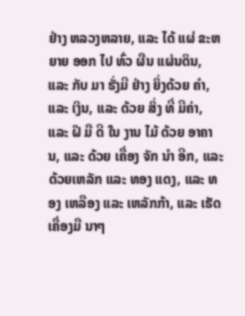ຢ່າງ ຫລວງຫລາຍ, ແລະ ໄດ້ ແຜ່ ຂະຫຍາຍ ອອກ ໄປ ທົ່ວ ຜືນ ແຜ່ນດິນ, ແລະ ກັບ ມາ ຮັ່ງມີ ຢ່າງ ຍິ່ງດ້ວຍ ຄໍາ, ແລະ ເງິນ, ແລະ ດ້ວຍ ສິ່ງ ທີ່ ມີຄ່າ, ແລະ ຝີ ມື ດີ ໃນ ງານ ໄມ້ ດ້ວຍ ອາຄານ, ແລະ ດ້ວຍ ເຄື່ອງ ຈັກ ນໍາ ອີກ, ແລະ ດ້ວຍເຫລັກ ແລະ ທອງ ແດງ, ແລະ ທອງ ເຫລືອງ ແລະ ເຫລັກກ້າ, ແລະ ເຮັດ ເຄື່ອງມື ນາໆ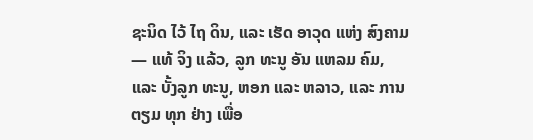ຊະນິດ ໄວ້ ໄຖ ດິນ, ແລະ ເຮັດ ອາວຸດ ແຫ່ງ ສົງຄາມ— ແທ້ ຈິງ ແລ້ວ, ລູກ ທະນູ ອັນ ແຫລມ ຄົມ, ແລະ ບັ້ງລູກ ທະນູ, ຫອກ ແລະ ຫລາວ, ແລະ ການ ຕຽມ ທຸກ ຢ່າງ ເພື່ອ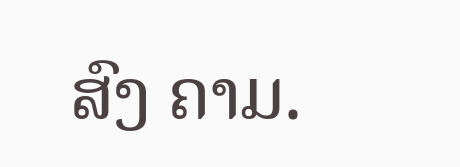ສົງ ຄາມ.